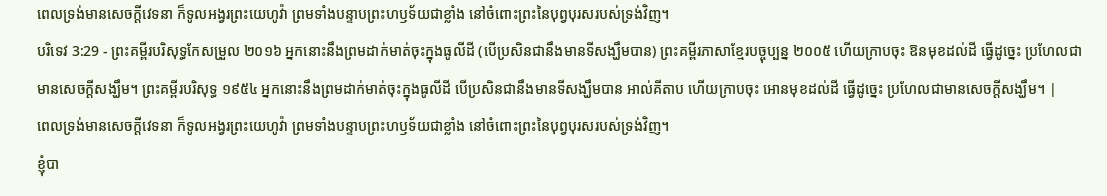ពេលទ្រង់មានសេចក្ដីវេទនា ក៏ទូលអង្វរព្រះយេហូវ៉ា ព្រមទាំងបន្ទាបព្រះហឫទ័យជាខ្លាំង នៅចំពោះព្រះនៃបុព្វបុរសរបស់ទ្រង់វិញ។
បរិទេវ 3:29 - ព្រះគម្ពីរបរិសុទ្ធកែសម្រួល ២០១៦ អ្នកនោះនឹងព្រមដាក់មាត់ចុះក្នុងធូលីដី (បើប្រសិនជានឹងមានទីសង្ឃឹមបាន) ព្រះគម្ពីរភាសាខ្មែរបច្ចុប្បន្ន ២០០៥ ហើយក្រាបចុះ ឱនមុខដល់ដី ធ្វើដូច្នេះ ប្រហែលជាមានសេចក្ដីសង្ឃឹម។ ព្រះគម្ពីរបរិសុទ្ធ ១៩៥៤ អ្នកនោះនឹងព្រមដាក់មាត់ចុះក្នុងធូលីដី បើប្រសិនជានឹងមានទីសង្ឃឹមបាន អាល់គីតាប ហើយក្រាបចុះ អោនមុខដល់ដី ធ្វើដូច្នេះ ប្រហែលជាមានសេចក្ដីសង្ឃឹម។ |
ពេលទ្រង់មានសេចក្ដីវេទនា ក៏ទូលអង្វរព្រះយេហូវ៉ា ព្រមទាំងបន្ទាបព្រះហឫទ័យជាខ្លាំង នៅចំពោះព្រះនៃបុព្វបុរសរបស់ទ្រង់វិញ។
ខ្ញុំបា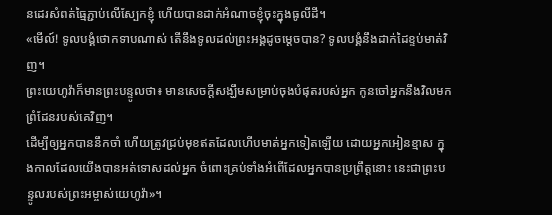នដេរសំពត់ធ្មៃភ្ជាប់លើស្បែកខ្ញុំ ហើយបានដាក់អំណាចខ្ញុំចុះក្នុងធូលីដី។
«មើល៍! ទូលបង្គំថោកទាបណាស់ តើនឹងទូលដល់ព្រះអង្គដូចម្តេចបាន? ទូលបង្គំនឹងដាក់ដៃខ្ទប់មាត់វិញ។
ព្រះយេហូវ៉ាក៏មានព្រះបន្ទូលថា៖ មានសេចក្ដីសង្ឃឹមសម្រាប់ចុងបំផុតរបស់អ្នក កូនចៅអ្នកនឹងវិលមកព្រំដែនរបស់គេវិញ។
ដើម្បីឲ្យអ្នកបាននឹកចាំ ហើយត្រូវជ្រប់មុខឥតដែលហើបមាត់អ្នកទៀតឡើយ ដោយអ្នកអៀនខ្មាស ក្នុងកាលដែលយើងបានអត់ទោសដល់អ្នក ចំពោះគ្រប់ទាំងអំពើដែលអ្នកបានប្រព្រឹត្តនោះ នេះជាព្រះបន្ទូលរបស់ព្រះអម្ចាស់យេហូវ៉ា»។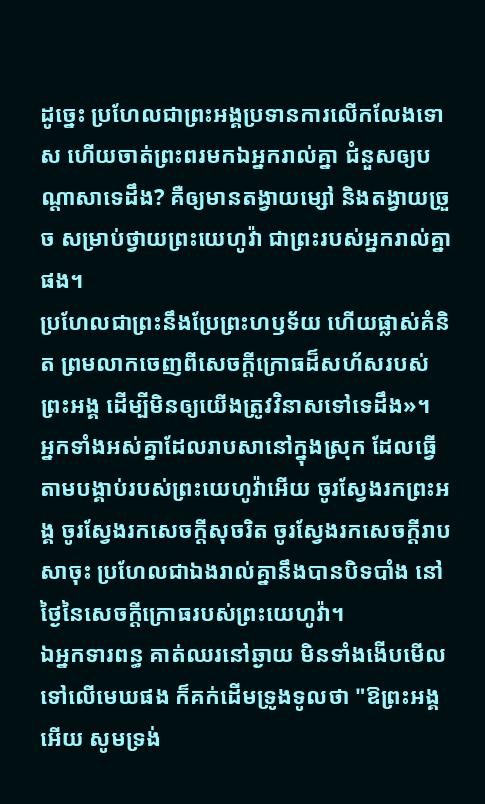ដូច្នេះ ប្រហែលជាព្រះអង្គប្រទានការលើកលែងទោស ហើយចាត់ព្រះពរមកឯអ្នករាល់គ្នា ជំនួសឲ្យបណ្ដាសាទេដឹង? គឺឲ្យមានតង្វាយម្សៅ និងតង្វាយច្រួច សម្រាប់ថ្វាយព្រះយេហូវ៉ា ជាព្រះរបស់អ្នករាល់គ្នាផង។
ប្រហែលជាព្រះនឹងប្រែព្រះហឫទ័យ ហើយផ្លាស់គំនិត ព្រមលាកចេញពីសេចក្ដីក្រោធដ៏សហ័សរបស់ព្រះអង្គ ដើម្បីមិនឲ្យយើងត្រូវវិនាសទៅទេដឹង»។
អ្នកទាំងអស់គ្នាដែលរាបសានៅក្នុងស្រុក ដែលធ្វើតាមបង្គាប់របស់ព្រះយេហូវ៉ាអើយ ចូរស្វែងរកព្រះអង្គ ចូរស្វែងរកសេចក្ដីសុចរិត ចូរស្វែងរកសេចក្ដីរាបសាចុះ ប្រហែលជាឯងរាល់គ្នានឹងបានបិទបាំង នៅថ្ងៃនៃសេចក្ដីក្រោធរបស់ព្រះយេហូវ៉ា។
ឯអ្នកទារពន្ធ គាត់ឈរនៅឆ្ងាយ មិនទាំងងើបមើលទៅលើមេឃផង ក៏គក់ដើមទ្រូងទូលថា "ឱព្រះអង្គអើយ សូមទ្រង់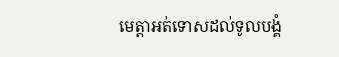មេត្តាអត់ទោសដល់ទូលបង្គំ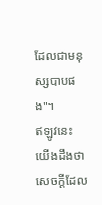ដែលជាមនុស្សបាបផង"។
ឥឡូវនេះ យើងដឹងថា សេចក្តីដែល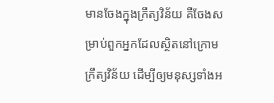មានចែងក្នុងក្រឹត្យវិន័យ គឺចែងសម្រាប់ពួកអ្នកដែលសិ្ថតនៅក្រោមក្រឹត្យវិន័យ ដើម្បីឲ្យមនុស្សទាំងអ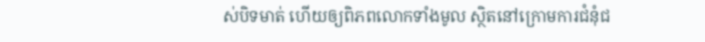ស់បិទមាត់ ហើយឲ្យពិភពលោកទាំងមូល ស្ថិតនៅក្រោមការជំនុំជ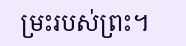ម្រះរបស់ព្រះ។